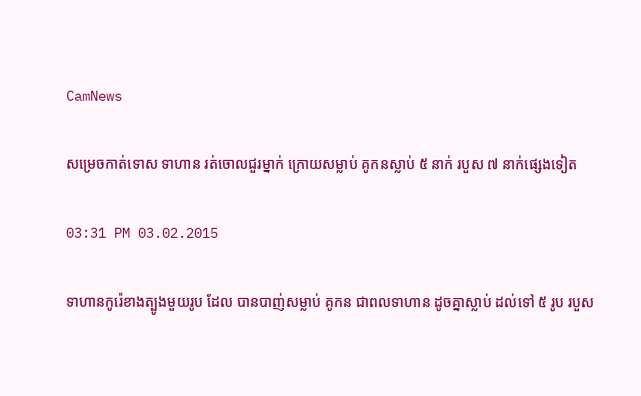CamNews

សម្រេចកាត់ទោស ទាហាន រត់ចោលជួរម្នាក់ ក្រោយសម្លាប់ គូកនស្លាប់ ៥ នាក់ របួស ៧ នាក់ផ្សេងទៀត

03:31 PM 03.02.2015

ទាហានកូរ៉េខាងត្បូងមួយរូប ដែល បានបាញ់សម្លាប់ គូកន ជាពលទាហាន ដូចគ្នាស្លាប់ ដល់ទៅ ៥ រូប របួស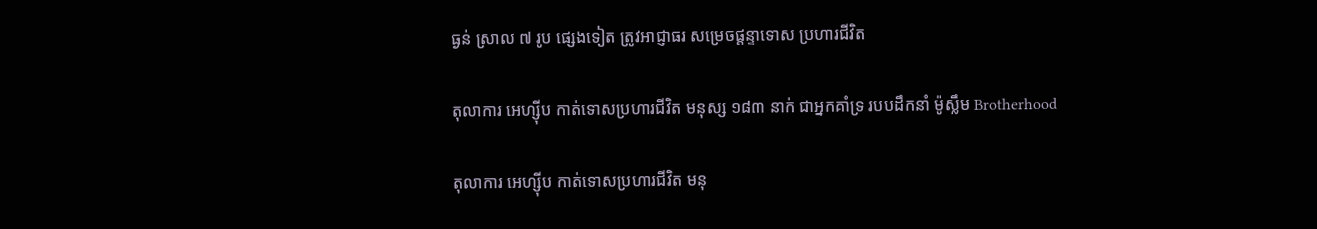ធ្ងន់ ស្រាល ៧ រូប ផ្សេងទៀត ត្រូវអាជ្ញាធរ សម្រេចផ្តន្ទាទោស ប្រហារជីវិត

តុលាការ អេហ្ស៊ីប កាត់ទោសប្រហារជីវិត មនុស្ស ១៨៣ នាក់ ជាអ្នកគាំទ្រ របបដឹកនាំ ម៉ូស្លឹម Brotherhood

តុលាការ អេហ្ស៊ីប កាត់ទោសប្រហារជីវិត មនុ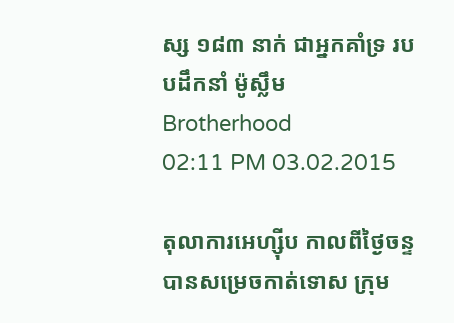ស្ស ១៨៣ នាក់ ជាអ្នកគាំទ្រ របបដឹកនាំ ម៉ូស្លឹម Brotherhood
02:11 PM 03.02.2015

តុលាការអេហ្ស៊ីប កាលពីថ្ងៃចន្ទ បានសម្រេចកាត់ទោស ក្រុម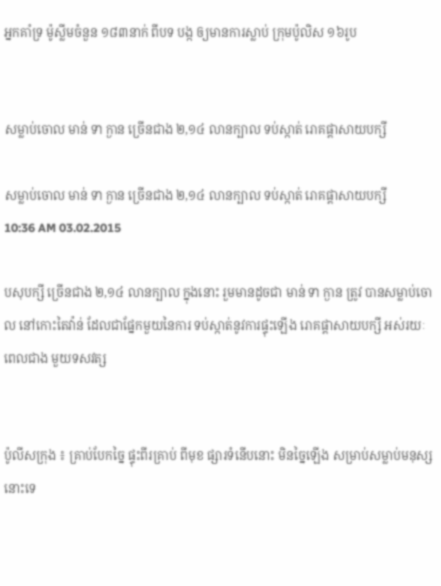អ្នកគាំទ្រ ម៉ូស្លីមចំនួន ១៨៣នាក់ ពីបទ បង្ក ឲ្យមានការស្លាប់ ក្រុមប៉ូលិស ១៦រូប


សម្លាប់ចោល មាន់ ទា ក្ងាន ច្រើនជាង ២,១៤ លានក្បាល ទប់ស្កាត់ រោគផ្តាសាយបក្សី

សម្លាប់ចោល មាន់ ទា ក្ងាន ច្រើនជាង ២,១៤ លានក្បាល ទប់ស្កាត់ រោគផ្តាសាយបក្សី
10:36 AM 03.02.2015

បសុបក្សី ច្រើនជាង ២,១៤ លានក្បាល ក្នុងនោះ រួមមានដូចជា មាន់ ទា ក្ងាន ត្រូវ បានសម្លាប់ចោល នៅកោះតៃវ៉ាន់ ដែលជាផ្នែកមួយនៃការ ទប់ស្កាត់នូវការផ្ទុះឡើង រោគផ្តាសាយបក្សី អស់រយៈពេលជាង មួយទសវត្ស


ប៉ូលីសក្រុង ៖ គ្រាប់បែកច្នៃ ផ្ទុះពីរគ្រាប់ ពីមុខ ផ្សារទំនើបនោះ មិនច្នៃឡើង សម្រាប់សម្លាប់មនុស្ស នោះទេ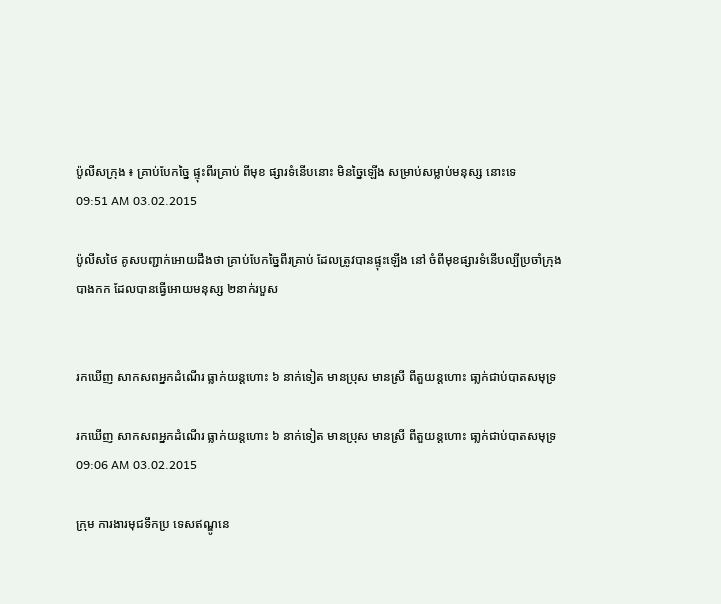ប៉ូលីសក្រុង ៖ គ្រាប់បែកច្នៃ ផ្ទុះពីរគ្រាប់ ពីមុខ ផ្សារទំនើបនោះ មិនច្នៃឡើង សម្រាប់សម្លាប់មនុស្ស នោះទេ
09:51 AM 03.02.2015

ប៉ូលីសថៃ គូសបញ្ជាក់អោយដឹងថា គ្រាប់បែកច្នៃពីរគ្រាប់ ដែលត្រូវបានផ្ទុះឡើង នៅ ចំពីមុខផ្សារទំនើបល្បីប្រចាំក្រុង បាងកក ដែលបានធ្វើអោយមនុស្ស ២នាក់របួស


រកឃើញ សាកសពអ្នកដំណើរ ធ្លាក់យន្តហោះ ៦ នាក់ទៀត មានប្រុស មានស្រី ពីតួយន្តហោះ ធា្លក់ជាប់បាតសមុទ្រ

រកឃើញ សាកសពអ្នកដំណើរ ធ្លាក់យន្តហោះ ៦ នាក់ទៀត មានប្រុស មានស្រី ពីតួយន្តហោះ ធា្លក់ជាប់បាតសមុទ្រ
09:06 AM 03.02.2015

ក្រុម ការងារមុជទឹកប្រ ទេសឥណ្ឌូនេ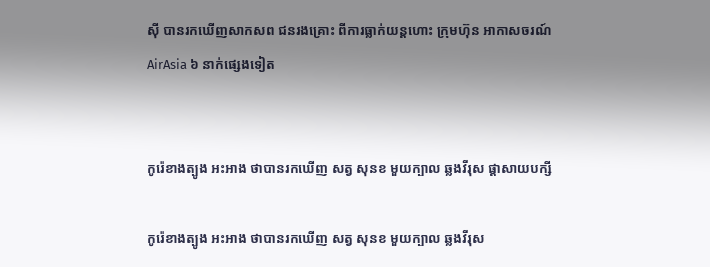ស៊ី បានរកឃើញសាកសព ជនរងគ្រោះ ពីការធ្លាក់យន្តហោះ ក្រុមហ៊ុន អាកាសចរណ៍ AirAsia ៦ នាក់ផ្សេងទៀត


កូរ៉េខាងត្បូង អះអាង ថាបានរកឃើញ សត្វ សុនខ មួយក្បាល ឆ្លងវីរុស ផ្តាសាយបក្សី

កូរ៉េខាងត្បូង អះអាង ថាបានរកឃើញ សត្វ សុនខ មួយក្បាល ឆ្លងវីរុស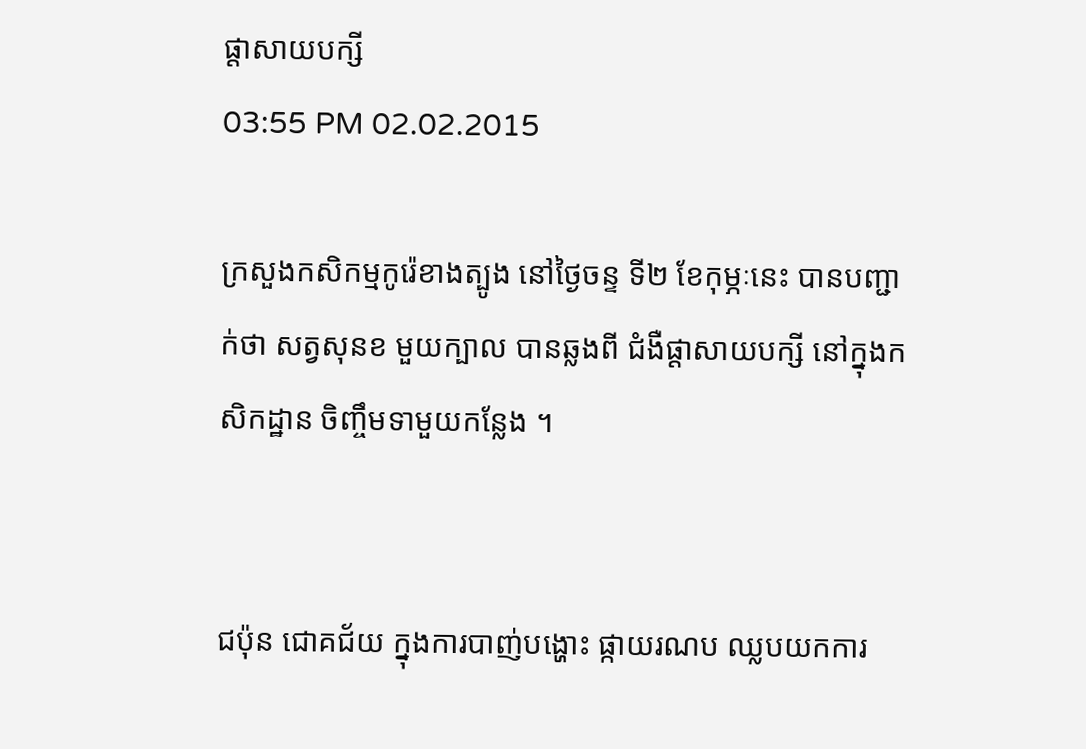ផ្តាសាយបក្សី
03:55 PM 02.02.2015

ក្រសួងកសិកម្មកូរ៉េខាងត្បូង នៅថ្ងៃចន្ទ ទី២ ខែកុម្ភៈនេះ បានបញ្ជាក់ថា សត្វសុនខ មួយក្បាល បានឆ្លងពី ជំងឺផ្ដាសាយបក្សី នៅក្នុងកសិកដ្ឋាន ចិញ្ចឹមទាមួយកន្លែង ។


ជប៉ុន ជោគជ័យ ក្នុងការបាញ់បង្ហោះ ផ្កាយរណប ឈ្លបយកការ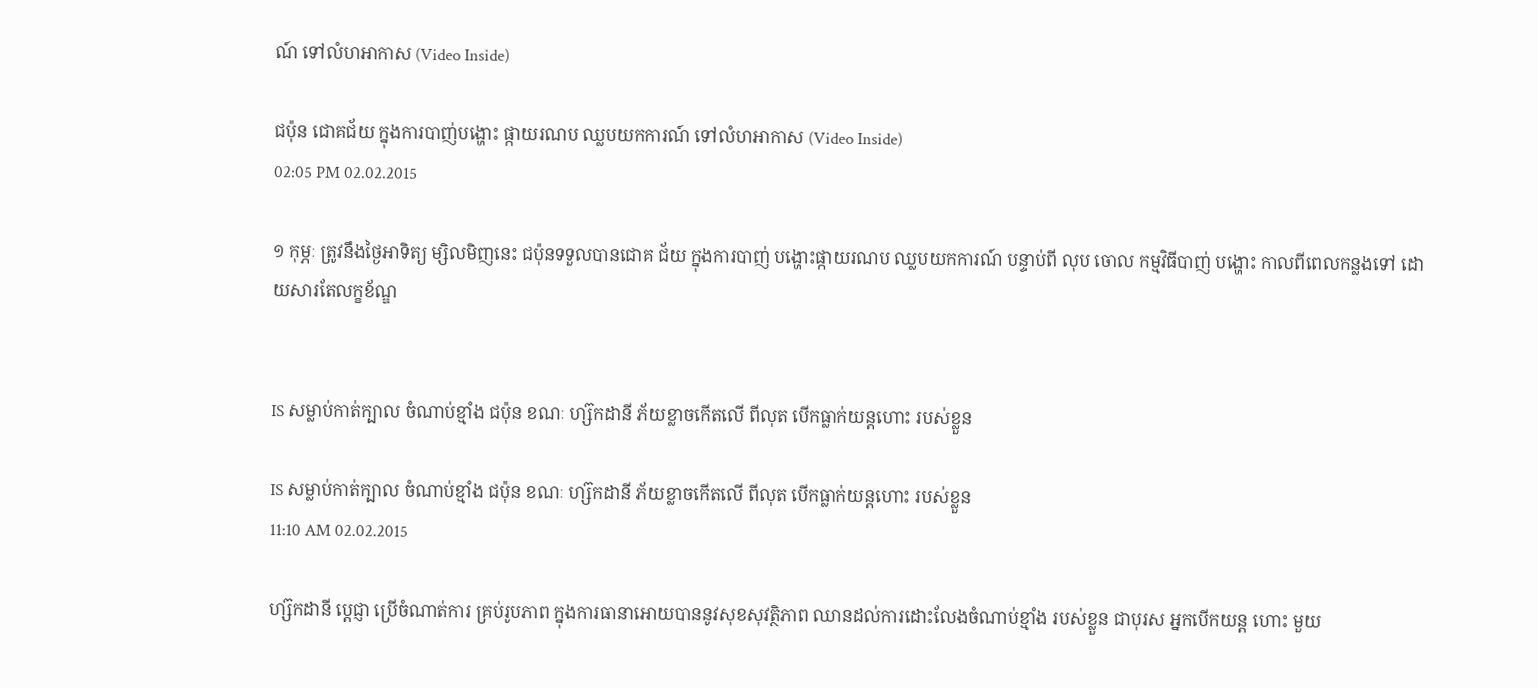ណ៍ ទៅលំហអាកាស (Video Inside)

ជប៉ុន ជោគជ័យ ក្នុងការបាញ់បង្ហោះ ផ្កាយរណប ឈ្លបយកការណ៍ ទៅលំហអាកាស (Video Inside)
02:05 PM 02.02.2015

១ កុម្ភៈ ត្រូវនឹងថ្ងៃអាទិត្យ ម្សិលមិញនេះ ជប៉ុនទទួលបានជោគ ជ័យ ក្នុងការបាញ់ បង្ហោះផ្កាយរណប ឈ្លបយកការណ៍ បន្ទាប់ពី លុប ចោល កម្មវិធីបាញ់ បង្ហោះ កាលពីពេលកន្លងទៅ ដោយសារតែលក្ខខ័ណ្ឌ


IS សម្លាប់កាត់ក្បាល ចំណាប់ខ្មាំង ជប៉ុន ខណៈ ហ្ស៊កដានី ភ័យខ្លាចកើតលើ ពីលុត បើកធ្លាក់យន្តហោះ របស់ខ្លួន

IS សម្លាប់កាត់ក្បាល ចំណាប់ខ្មាំង ជប៉ុន ខណៈ ហ្ស៊កដានី ភ័យខ្លាចកើតលើ ពីលុត បើកធ្លាក់យន្តហោះ របស់ខ្លួន
11:10 AM 02.02.2015

ហ្ស៊កដានី ប្តេជ្ញា ប្រើចំណាត់ការ គ្រប់រូបភាព ក្នុងការធានាអោយបាននូវសុខសុវត្ថិភាព ឈានដល់ការដោះលែងចំណាប់ខ្មាំង របស់ខ្លួន ជាបុរស អ្នកបើកយន្ត ហោះ មួយ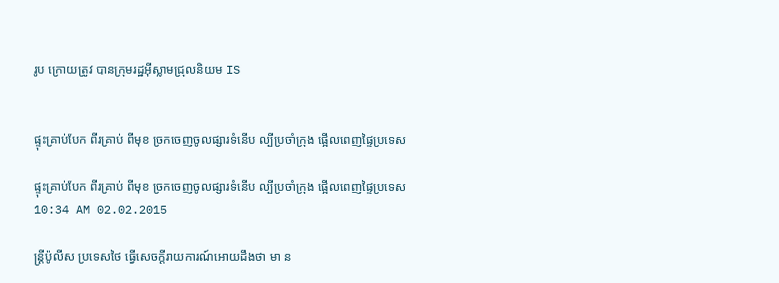រូប ក្រោយត្រូវ បានក្រុមរដ្ឋអ៊ីស្លាមជ្រុលនិយម IS


ផ្ទុះគ្រាប់បែក ពីរគ្រាប់ ពីមុខ ច្រកចេញចូលផ្សារទំនើប ល្បីប្រចាំក្រុង ផ្អើលពេញផ្ទៃប្រទេស

ផ្ទុះគ្រាប់បែក ពីរគ្រាប់ ពីមុខ ច្រកចេញចូលផ្សារទំនើប ល្បីប្រចាំក្រុង ផ្អើលពេញផ្ទៃប្រទេស
10:34 AM 02.02.2015

ន្រ្តីប៉ូលីស ប្រទេសថៃ ធ្វើសេចក្តីរាយការណ៍អោយដឹងថា មា ន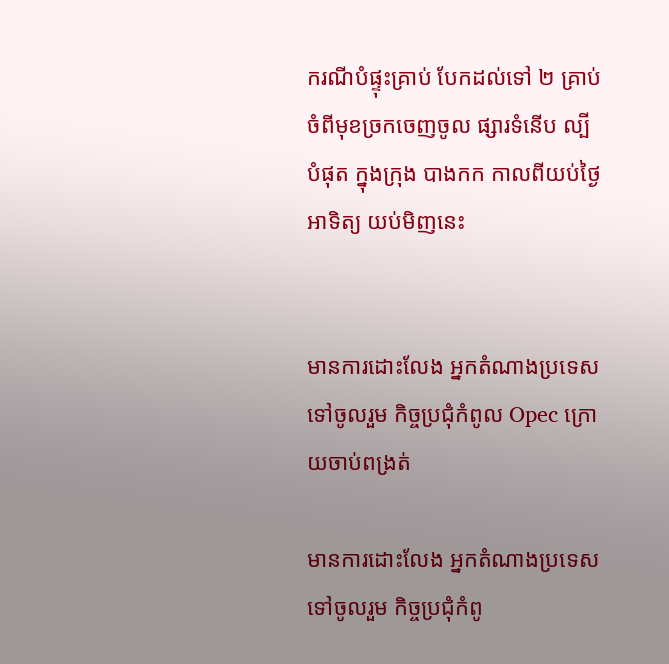ករណីបំផ្ទុះគ្រាប់ បែកដល់ទៅ ២ គ្រាប់ ចំពីមុខច្រកចេញចូល ផ្សារទំនើប ល្បី បំផុត ក្នុងក្រុង បាងកក កាលពីយប់ថ្ងៃ អាទិត្យ យប់មិញនេះ


មានការដោះលែង អ្នកតំណាងប្រទេស ទៅចូលរួម កិច្ចប្រជុំកំពូល Opec ក្រោយចាប់ពង្រត់

មានការដោះលែង អ្នកតំណាងប្រទេស ទៅចូលរួម កិច្ចប្រជុំកំពូ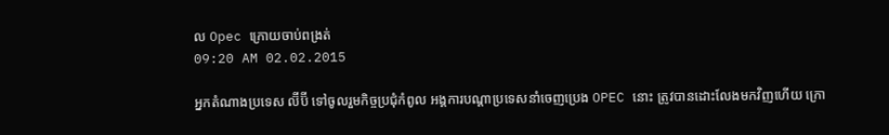ល Opec ក្រោយចាប់ពង្រត់
09:20 AM 02.02.2015

អ្នកតំណាងប្រទេស ល៊ីប៊ី ទៅចូលរួមកិច្ចប្រជុំកំពូល អង្គការបណ្ដាប្រទេសនាំចេញប្រេង OPEC នោះ ត្រូវបានដោះលែងមកវិញហើយ ក្រោ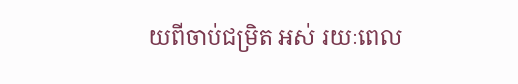យពីចាប់ជម្រិត អស់ រយៈពេល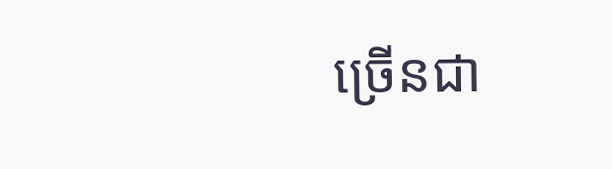ច្រើនជា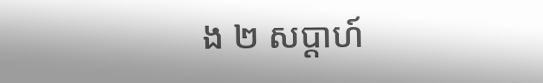ង ២ សប្តាហ៍